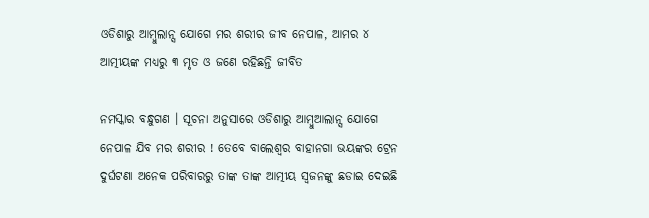ଓଡିଶାରୁ ଆମ୍ବୁଲାନ୍ସ ଯୋଗେ ମର ଶରୀର ଜୀବ ନେପାଳ, ଆମର ୪ ଆତ୍ମୀୟଙ୍କ ମଧ୍ୟରୁ ୩ ମୃତ ଓ ଜଣେ ରହିଛନ୍ତି ଜୀବିତ

ନମସ୍କାର ବନ୍ଧୁଗଣ । ସୂଚନା ଅନୁସାରେ ଓଡିଶାରୁ ଆମ୍ବୁଆଲାନ୍ସ ଯୋଗେ ନେପାଳ ଯିବ ମର ଶରୀର ! ତେବେ ବାଲେଶ୍ଵର ବାହାନଗା ଭୟଙ୍କର ଟ୍ରେନ ଦୁର୍ଘଟଣା ଅନେକ ପରିବାରରୁ ତାଙ୍କ ତାଙ୍କ ଆତ୍ମୀୟ ସ୍ଵଜନଙ୍କୁ ଛଡାଇ ଦେଇଛି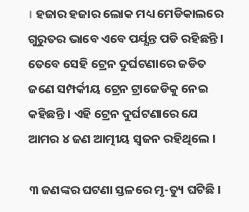। ହଜାର ହଜାର ଲୋକ ମଧ୍ୟ ମେଡିକାଲରେ ଗୁରୁତର ଭାବେ ଏବେ ପର୍ଯ୍ଯନ୍ତ ପଡି ରହିଛନ୍ତି । ତେବେ ସେହି ଟ୍ରେନ ଦୁର୍ଘଟଣାରେ ଜଡିତ ଜଣେ ସମ୍ପର୍କୀୟ ଟ୍ରେନ ଟ୍ରାଜେଡିକୁ ନେଇ କହିଛନ୍ତି । ଏହି ଟ୍ରେନ ଦୁର୍ଘଟଣାରେ ଯେ ଆମର ୪ ଜଣ ଆତ୍ମୀୟ ସ୍ଵଜନ ରହିଥିଲେ ।

୩ ଜଣଙ୍କର ଘଟଣା ସ୍ତଳରେ ମୃ-ତ୍ୟୁ ଘଟିଛି ।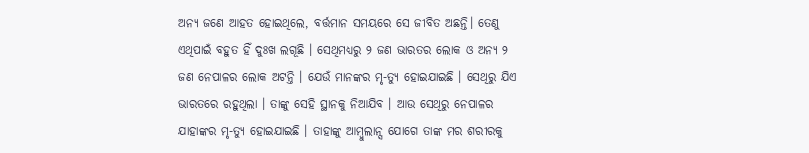ଅନ୍ୟ ଜଣେ ଆହତ ହୋଇଥିଲେ, ବର୍ତ୍ତମାନ ସମୟରେ ସେ ଜୀବିତ ଅଛନ୍ତି। ତେଣୁ ଏଥିପାଇଁ ବହୁତ ହିଁ ଦୁଃଖ ଲଗୂଛି । ସେଥିମଧ୍ୟରୁ ୨ ଜଣ ଭାରତର ଲୋକ ଓ ଅନ୍ୟ ୨ ଜଣ ନେପାଳର ଲୋକ ଅଟନ୍ତି । ଯେଉଁ ମାନଙ୍କର ମୃ-ତ୍ୟୁ ହୋଇଯାଇଛି । ସେଥିରୁ ଯିଏ ଭାରତରେ ରହୁଥିଲା । ତାଙ୍କୁ ସେହି ସ୍ଥାନକୁ ନିଆଯିବ । ଆଉ ସେଥିରୁ ନେପାଳର ଯାହାଙ୍କର ମୃ-ତ୍ୟୁ ହୋଇଯାଇଛି । ତାହାଙ୍କୁ ଆମ୍ବୁଲାନ୍ସ ଯୋଗେ ତାଙ୍କ ମର ଶରୀରକୁ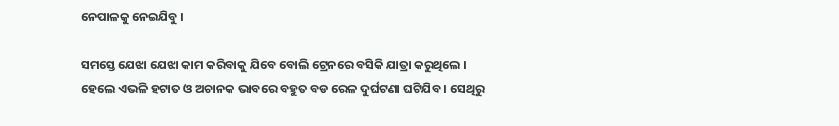ନେପାଳକୁ ନେଇଯିବୁ ।

ସମସ୍ତେ ଯେଝା ଯେଝା କାମ କରିବାକୁ ଯିବେ ବୋଲି ଟ୍ରେନରେ ବସିକି ଯାତ୍ରା କରୁଥିଲେ । ହେଲେ ଏଭଳି ହଟାତ ଓ ଅଚାନକ ଭାବରେ ବହୁତ ବଡ ରେଳ ଦୁର୍ଘଟଣା ଘଟିଯିବ । ସେଥିରୁ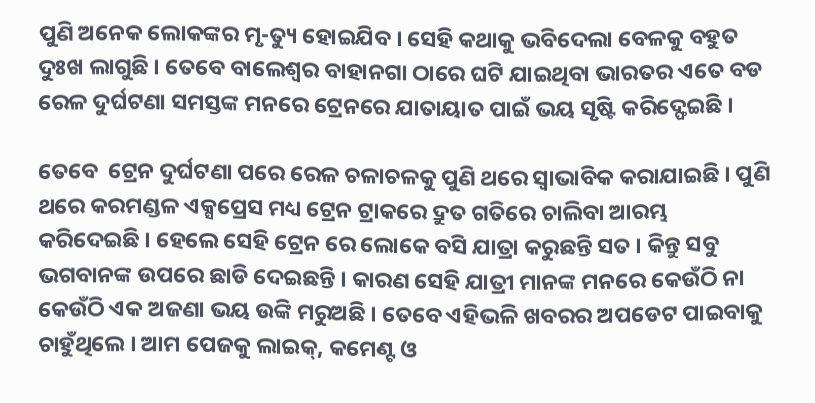ପୁଣି ଅନେକ ଲୋକଙ୍କର ମୃ-ତ୍ୟୁ ହୋଇଯିବ । ସେହି କଥାକୁ ଭବିଦେଲା ବେଳକୁ ବହୁତ ଦୁଃଖ ଲାଗୁଛି । ତେବେ ବାଲେଶ୍ଵର ବାହାନଗା ଠାରେ ଘଟି ଯାଇଥିବା ଭାରତର ଏତେ ବଡ ରେଳ ଦୁର୍ଘଟଣା ସମସ୍ତଙ୍କ ମନରେ ଟ୍ରେନରେ ଯାତାୟାତ ପାଇଁ ଭୟ ସୃଷ୍ଟି କରିଦ୍ଫେଇଛି ।

ତେବେ  ଟ୍ରେନ ଦୁର୍ଘଟଣା ପରେ ରେଳ ଚଳାଚଳକୁ ପୁଣି ଥରେ ସ୍ଵାଭାବିକ କରାଯାଇଛି । ପୁଣି ଥରେ କରମଣ୍ଡଳ ଏକ୍ସପ୍ରେସ ମଧ୍ୟ ଟ୍ରେନ ଟ୍ରାକରେ ଦ୍ରୁତ ଗତିରେ ଚାଲିବା ଆରମ୍ଭ କରିଦେଇଛି । ହେଲେ ସେହି ଟ୍ରେନ ରେ ଲୋକେ ବସି ଯାତ୍ରା କରୁଛନ୍ତି ସତ । କିନ୍ତୁ ସବୁ ଭଗବାନଙ୍କ ଉପରେ ଛାଡି ଦେଇଛନ୍ତି । କାରଣ ସେହି ଯାତ୍ରୀ ମାନଙ୍କ ମନରେ କେଉଁଠି ନା କେଉଁଠି ଏକ ଅଜଣା ଭୟ ଉଙ୍କି ମରୁଅଛି । ତେବେ ଏହିଭଳି ଖବରର ଅପଡେଟ ପାଇବାକୁ ଚାହୁଁଥିଲେ । ଆମ ପେଜକୁ ଲାଇକ୍, କମେଣ୍ଟ ଓ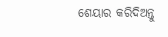ଶେୟାର କରିଦିଅନ୍ତୁ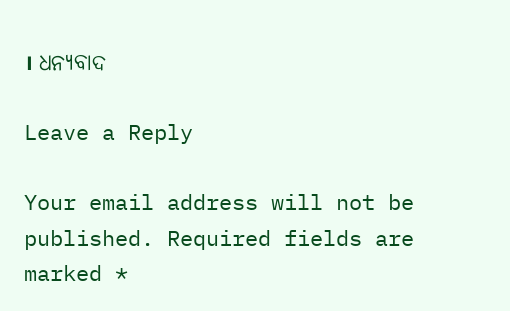। ଧନ୍ୟବାଦ

Leave a Reply

Your email address will not be published. Required fields are marked *